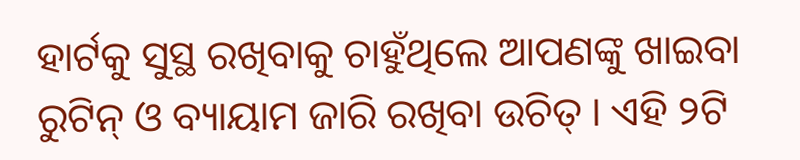ହାର୍ଟକୁ ସୁସ୍ଥ ରଖିବାକୁ ଚାହୁଁଥିଲେ ଆପଣଙ୍କୁ ଖାଇବା ରୁଟିନ୍ ଓ ବ୍ୟାୟାମ ଜାରି ରଖିବା ଉଚିତ୍ । ଏହି ୨ଟି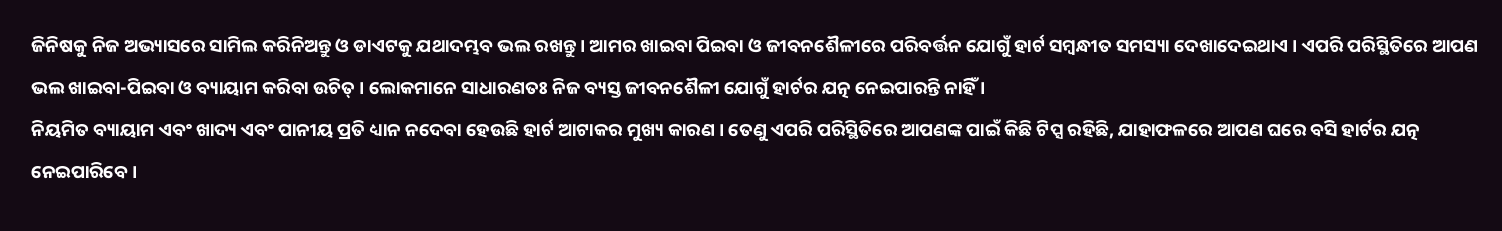ଜିନିଷକୁ ନିଜ ଅଭ୍ୟାସରେ ସାମିଲ କରିନିଅନ୍ତୁ ଓ ଡାଏଟକୁ ଯଥାଦମ୍ଭବ ଭଲ ରଖନ୍ତୁ । ଆମର ଖାଇବା ପିଇବା ଓ ଜୀବନଶୈଳୀରେ ପରିବର୍ତ୍ତନ ଯୋଗୁଁ ହାର୍ଟ ସମ୍ବନ୍ଧୀତ ସମସ୍ୟା ଦେଖାଦେଇଥାଏ । ଏପରି ପରିସ୍ଥିତିରେ ଆପଣ ଭଲ ଖାଇବା-ପିଇବା ଓ ବ୍ୟାୟାମ କରିବା ଉଚିତ୍ । ଲୋକମାନେ ସାଧାରଣତଃ ନିଜ ବ୍ୟସ୍ତ ଜୀବନଶୈଳୀ ଯୋଗୁଁ ହାର୍ଟର ଯତ୍ନ ନେଇପାରନ୍ତି ନାହିଁ ।
ନିୟମିତ ବ୍ୟାୟାମ ଏବଂ ଖାଦ୍ୟ ଏବଂ ପାନୀୟ ପ୍ରତି ଧ୍ୟାନ ନଦେବା ହେଉଛି ହାର୍ଟ ଆଟାକର ମୁଖ୍ୟ କାରଣ । ତେଣୁ ଏପରି ପରିସ୍ଥିତିରେ ଆପଣଙ୍କ ପାଇଁ କିଛି ଟିପ୍ସ ରହିଛି, ଯାହାଫଳରେ ଆପଣ ଘରେ ବସି ହାର୍ଟର ଯତ୍ନ ନେଇପାରିବେ ।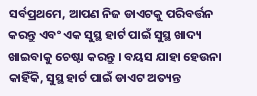ସର୍ବପ୍ରଥମେ, ଆପଣ ନିଜ ଡାଏଟକୁ ପରିବର୍ତ୍ତନ କରନ୍ତୁ ଏବଂ ଏକ ସୁସ୍ଥ ହାର୍ଟ ପାଇଁ ସୁସ୍ଥ ଖାଦ୍ୟ ଖାଇବାକୁ ଚେଷ୍ଟା କରନ୍ତୁ । ବୟସ ଯାହା ହେଉନା କାହିଁକି, ସୁସ୍ଥ ହାର୍ଟ ପାଇଁ ଡାଏଟ ଅତ୍ୟନ୍ତ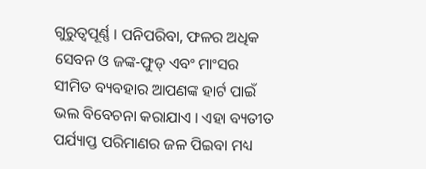ଗୁରୁତ୍ୱପୂର୍ଣ୍ଣ । ପନିପରିବା, ଫଳର ଅଧିକ ସେବନ ଓ ଜଙ୍କ-ଫୁଡ୍ ଏବଂ ମାଂସର ସୀମିତ ବ୍ୟବହାର ଆପଣଙ୍କ ହାର୍ଟ ପାଇଁ ଭଲ ବିବେଚନା କରାଯାଏ । ଏହା ବ୍ୟତୀତ ପର୍ଯ୍ୟାପ୍ତ ପରିମାଣର ଜଳ ପିଇବା ମଧ୍ୟ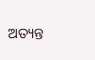ଅତ୍ୟନ୍ତ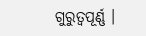ଗୁରୁତ୍ୱପୂର୍ଣ୍ଣ ।